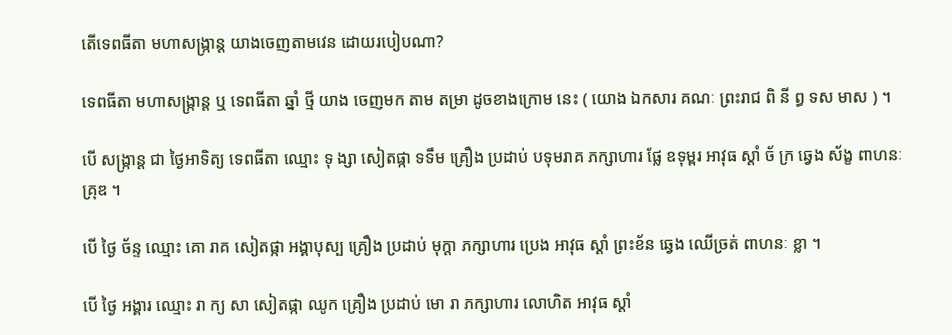តើទេពធីតា មហាសង្ក្រាន្ត យាងចេញតាមវេន ដោយរបៀបណា?

ទេពធីតា មហាសង្ក្រាន្ត ឬ ទេពធីតា ឆ្នាំ ថ្មី យាង ចេញមក តាម តម្រា ដូចខាងក្រោម នេះ ( យោង ឯកសារ គណៈ ព្រះរាជ ពិ នី ព្ធ ទស មាស ) ។

បើ សង្ក្រាន្ត ជា ថ្ងៃអាទិត្យ ទេពធីតា ឈ្មោះ ទុ ង្សា សៀតផ្កា ទទឹម គ្រឿង ប្រដាប់ បទុមរាគ ភក្សាហារ ផ្លែ ឧទុម្ពរ អាវុធ ស្តាំ ច័ ក្រ ឆ្វេង ស័ង្ខ ពាហនៈ គ្រុឌ ។

បើ ថ្ងៃ ច័ន្ទ ឈ្មោះ គោ រាគ សៀតផ្កា អង្គាបុស្ប គ្រឿង ប្រដាប់ មុក្តា ភក្សាហារ ប្រេង អាវុធ ស្តាំ ព្រះខ័ន ឆ្វេង ឈើច្រត់ ពាហនៈ ខ្លា ។

បើ ថ្ងៃ អង្គារ ឈ្មោះ រា ក្យ សា សៀតផ្កា ឈូក គ្រឿង ប្រដាប់ មោ រា ភក្សាហារ លោហិត អាវុធ ស្តាំ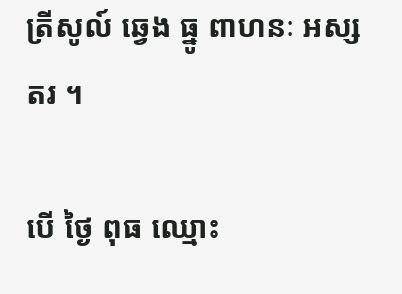ត្រីសូល៍ ឆ្វេង ធ្នូ ពាហនៈ អស្សតរ ។

បើ ថ្ងៃ ពុធ ឈ្មោះ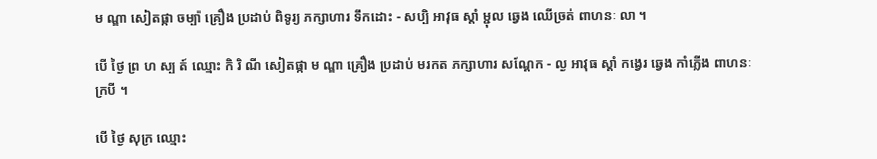ម ណ្ឌា សៀតផ្កា ចម្ប៉ា គ្រឿង ប្រដាប់ ពិទូរ្យ ភក្សាហារ ទឹកដោះ - សប្បិ អាវុធ ស្តាំ ម្ជុល ឆ្វេង ឈើច្រត់ ពាហនៈ លា ។

បើ ថ្ងៃ ព្រ ហ ស្ប ត៍ ឈ្មោះ កិ រិ ណី សៀតផ្កា ម ណ្ឌា គ្រឿង ប្រដាប់ មរកត ភក្សាហារ សណ្តែក - ល្ង អាវុធ ស្តាំ កង្វេរ ឆ្វេង កាំភ្លើង ពាហនៈ ក្របី ។

បើ ថ្ងៃ សុក្រ ឈ្មោះ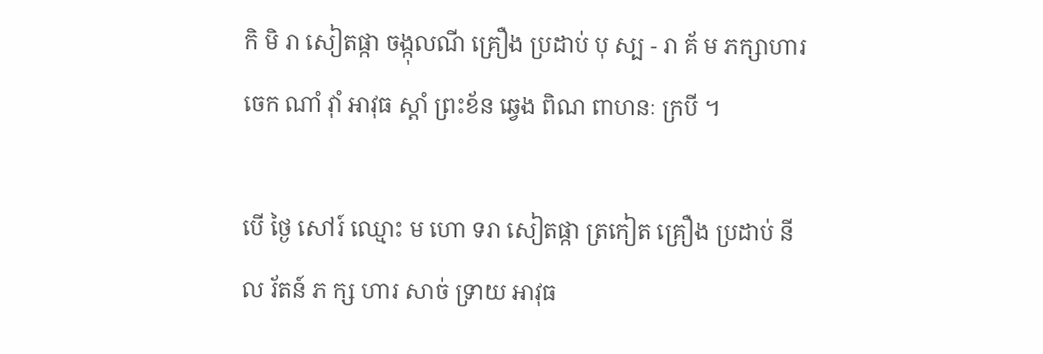កិ មិ រា សៀតផ្កា ចង្កុលណី គ្រឿង ប្រដាប់ បុ ស្ប - រា គ័ ម ភក្សាហារ ចេក ណាំ វ៉ាំ អាវុធ ស្តាំ ព្រះខ័ន ឆ្វេង ពិណ ពាហនៈ ក្របី ។

បើ ថ្ងៃ សៅរ៍ ឈ្មោះ ម ហោ ទរា សៀតផ្កា ត្រកៀត គ្រឿង ប្រដាប់ នី ល រ័តន៍ ភ ក្ស ហារ សាច់ ទ្រាយ អាវុធ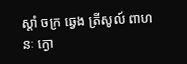ស្តាំ ចក្រ ឆ្វេង ត្រីសូល៍ ពាហនៈ ក្ងោ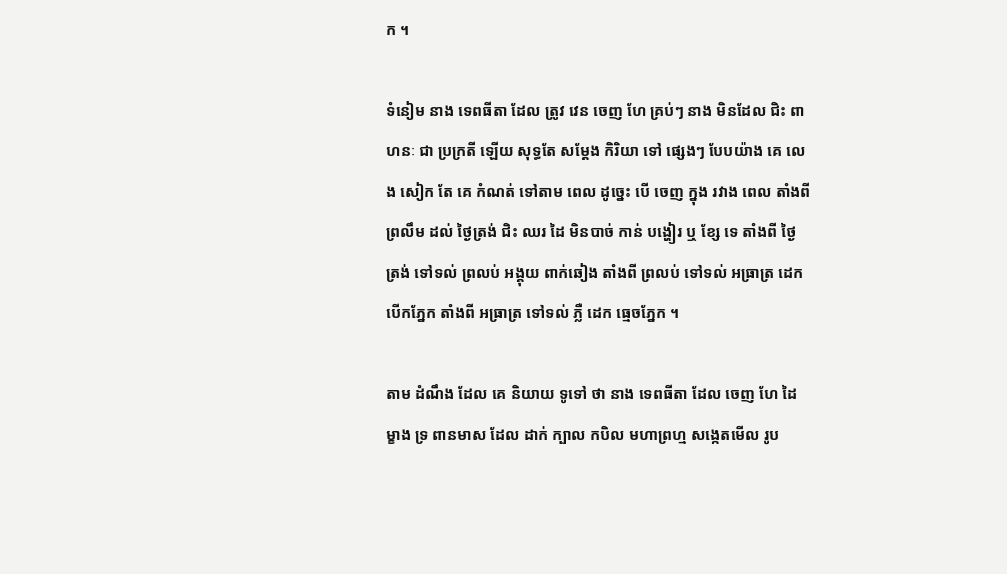ក ។

ទំនៀម នាង ទេពធីតា ដែល ត្រូវ វេន ចេញ ហែ គ្រប់ៗ នាង មិនដែល ជិះ ពាហនៈ ជា ប្រក្រតី ឡើយ សុទ្ធតែ សម្តែង កិរិយា ទៅ ផ្សេងៗ បែបយ៉ាង គេ លេង សៀក តែ គេ កំណត់ ទៅតាម ពេល ដូច្នេះ បើ ចេញ ក្នុង រវាង ពេល តាំងពី ព្រលឹម ដល់ ថ្ងៃត្រង់ ជិះ ឈរ ដៃ មិនបាច់ កាន់ បង្ហៀរ ឬ ខ្សែ ទេ តាំងពី ថ្ងៃ ត្រង់ ទៅទល់ ព្រលប់ អង្គុយ ពាក់ឆៀង តាំងពី ព្រលប់ ទៅទល់ អធ្រាត្រ ដេក បើកភ្នែក តាំងពី អធ្រាត្រ ទៅទល់ ភ្លឺ ដេក ធ្មេចភ្នែក ។

តាម ដំណឹង ដែល គេ និយាយ ទូទៅ ថា នាង ទេពធីតា ដែល ចេញ ហែ ដៃ ម្ខាង ទ្រ ពានមាស ដែល ដាក់ ក្បាល កបិល មហាព្រហ្ម សង្កេតមើល រូប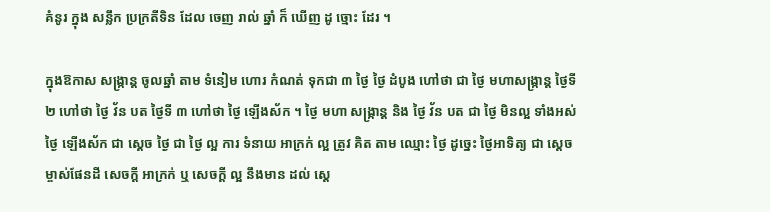គំនូរ ក្នុង សន្លឹក ប្រក្រតីទិន ដែល ចេញ រាល់ ឆ្នាំ ក៏ ឃើញ ដូ ច្មោះ ដែរ ។

ក្នុងឱកាស សង្ក្រាន្ត ចូលឆ្នាំ តាម ទំនៀម ហោរ កំណត់ ទុកជា ៣ ថ្ងៃ ថ្ងៃ ដំបូង ហៅថា ជា ថ្ងៃ មហាសង្ក្រាន្ត ថ្ងៃទី ២ ហៅថា ថ្ងៃ វ័ន បត ថ្ងៃទី ៣ ហៅថា ថ្ងៃ ឡើងស័ក ។ ថ្ងៃ មហា សង្ក្រាន្ត និង ថ្ងៃ វ័ន បត ជា ថ្ងៃ មិនល្អ ទាំងអស់ ថ្ងៃ ឡើងស័ក ជា ស្តេច ថ្ងៃ ជា ថ្ងៃ ល្អ ការ ទំនាយ អាក្រក់ ល្អ ត្រូវ គិត តាម ឈ្មោះ ថ្ងៃ ដូច្នេះ ថ្ងៃអាទិត្យ ជា ស្តេច ម្ចាស់ផែនដី សេចក្តី អាក្រក់ ឬ សេចក្តី ល្អ នឹងមាន ដល់ ស្តេ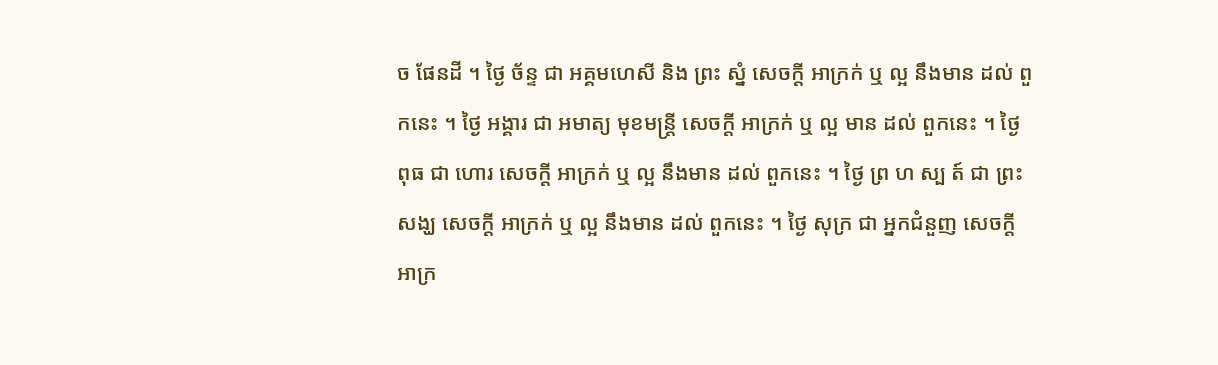ច ផែនដី ។ ថ្ងៃ ច័ន្ទ ជា អគ្គមហេសី និង ព្រះ ស្នំ សេចក្តី អាក្រក់ ឬ ល្អ នឹងមាន ដល់ ពួកនេះ ។ ថ្ងៃ អង្គារ ជា អមាត្យ មុខមន្ត្រី សេចក្តី អាក្រក់ ឬ ល្អ មាន ដល់ ពួកនេះ ។ ថ្ងៃ ពុធ ជា ហោរ សេចក្តី អាក្រក់ ឬ ល្អ នឹងមាន ដល់ ពួកនេះ ។ ថ្ងៃ ព្រ ហ ស្ប ត៍ ជា ព្រះសង្ឃ សេចក្តី អាក្រក់ ឬ ល្អ នឹងមាន ដល់ ពួកនេះ ។ ថ្ងៃ សុក្រ ជា អ្នកជំនួញ សេចក្តី អាក្រ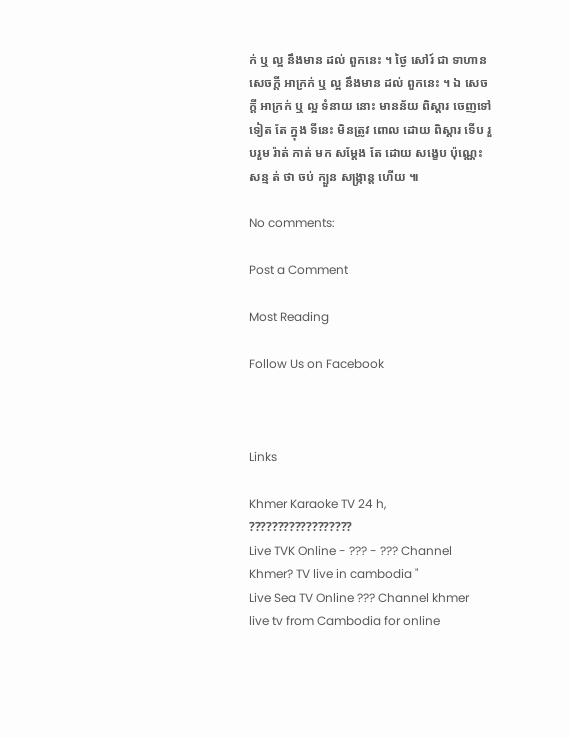ក់ ឬ ល្អ នឹងមាន ដល់ ពួកនេះ ។ ថ្ងៃ សៅរ៍ ជា ទាហាន សេចក្តី អាក្រក់ ឬ ល្អ នឹងមាន ដល់ ពួកនេះ ។ ឯ សេចក្តី អាក្រក់ ឬ ល្អ ទំនាយ នោះ មានន័យ ពិស្តារ ចេញទៅ ទៀត តែ ក្នុង ទីនេះ មិនត្រូវ ពោល ដោយ ពិស្តារ ទើប រួបរួម រ៉ាត់ កាត់ មក សម្តែង តែ ដោយ សង្ខេប ប៉ុណ្ណេះ សន្ម ត់ ថា ចប់ ក្បួន សង្ក្រាន្ត ហើយ ៕

No comments:

Post a Comment

Most Reading

Follow Us on Facebook



Links

Khmer Karaoke TV 24 h, ??????????????????
Live TVK Online - ??? - ??? Channel Khmer? TV live in cambodia "
Live Sea TV Online ??? Channel khmer live tv from Cambodia for online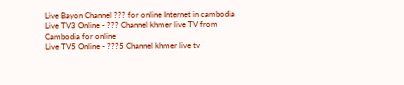Live Bayon Channel ??? for online Internet in cambodia
Live TV3 Online - ??? Channel khmer live TV from Cambodia for online
Live TV5 Online - ???5 Channel khmer live tv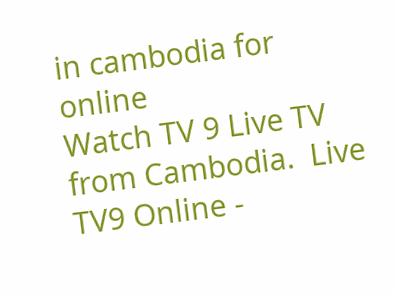in cambodia for online
Watch TV 9 Live TV from Cambodia.  Live TV9 Online -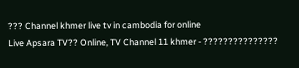??? Channel khmer live tv in cambodia for online
Live Apsara TV?? Online, TV Channel 11 khmer - ???????????????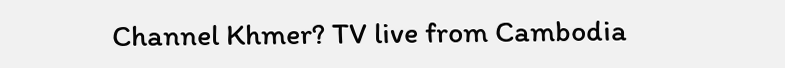Channel Khmer? TV live from Cambodia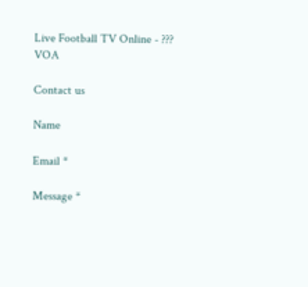Live Football TV Online - ???
VOA

Contact us

Name

Email *

Message *